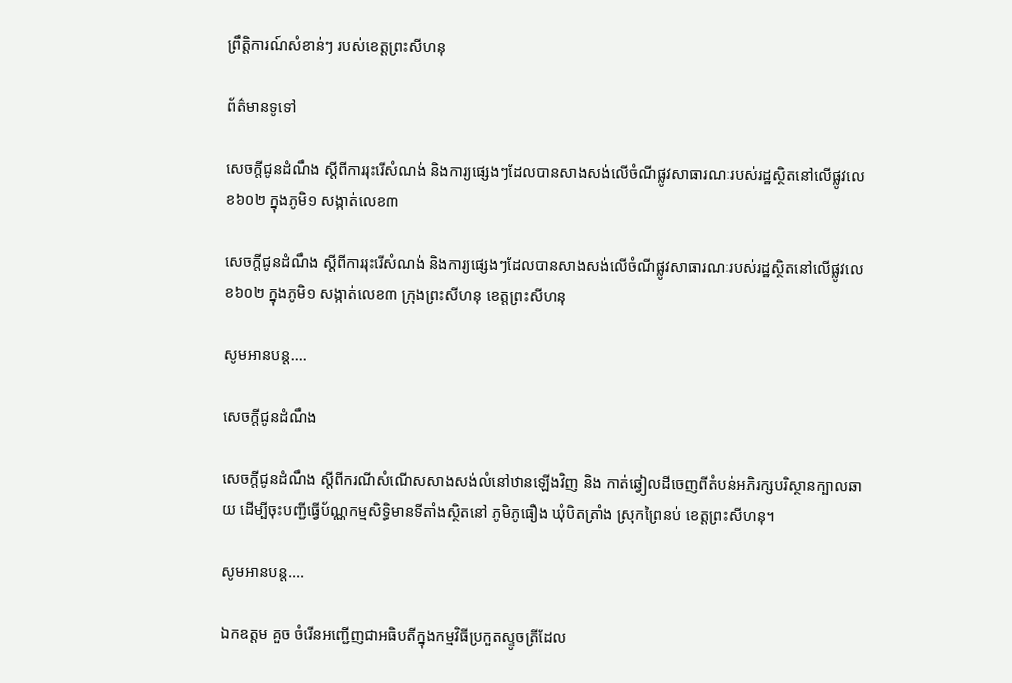ព្រឹត្តិការណ៍សំខាន់ៗ របស់ខេត្តព្រះសីហនុ

ព័ត៌មានទូទៅ

សេចក្តីជូនដំណឹង ស្តីពីការរុះរើសំណង់ និងការ្យផ្សេងៗដែលបានសាងសង់លើចំណីផ្លូវសាធារណៈរបស់រដ្ឋស្ថិតនៅលើផ្លូវលេខ៦០២ ក្នុងភូមិ១ សង្កាត់លេខ៣

សេចក្តីជូនដំណឹង ស្តីពីការរុះរើសំណង់ និងការ្យផ្សេងៗដែលបានសាងសង់លើចំណីផ្លូវសាធារណៈរបស់រដ្ឋស្ថិតនៅលើផ្លូវលេខ៦០២ ក្នុងភូមិ១ សង្កាត់លេខ៣ ក្រុងព្រះសីហនុ ខេត្តព្រះសីហនុ

សូមអានបន្ត....

សេចក្តីជូនដំណឹង

សេចក្តីជូនដំណឹង ស្តីពីករណីសំណើសសាងសង់លំនៅឋានឡើងវិញ និង កាត់ឆ្វៀលដីចេញពីតំបន់អភិរក្សបរិស្ថានក្បាលឆាយ ដើម្បីចុះបញ្ជីធ្វើប័ណ្ណកម្មសិទ្ធិមានទីតាំងស្ថិតនៅ ភូមិភូធឿង ឃុំបិតត្រាំង ស្រុកព្រៃនប់ ខេត្តព្រះសីហនុ។

សូមអានបន្ត....

ឯកឧត្តម គួច ចំរើនអញ្ជើញជាអធិបតីក្នុងកម្មវិធីប្រកួតស្ទូចត្រីដែល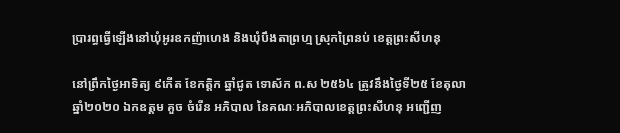ប្រារព្ធធ្វើឡើងនៅឃុំអូរឧកញ៉ាហេង និងឃុំបឹងតាព្រហ្ម ស្រុកព្រៃនប់ ខេត្តព្រះសីហនុ

នៅព្រឹកថ្ងៃអាទិត្យ ៩កើត ខែកត្តិក ឆ្នាំជូត ទោស័ក ព.ស ២៥៦៤ ត្រូវនឹងថ្ងៃទី២៥ ខែតុលា ឆ្នាំ២០២០ ឯកឧត្តម គួច ចំរើន អភិបាល នៃគណៈអភិបាលខេត្តព្រះសីហនុ អញ្ជើញ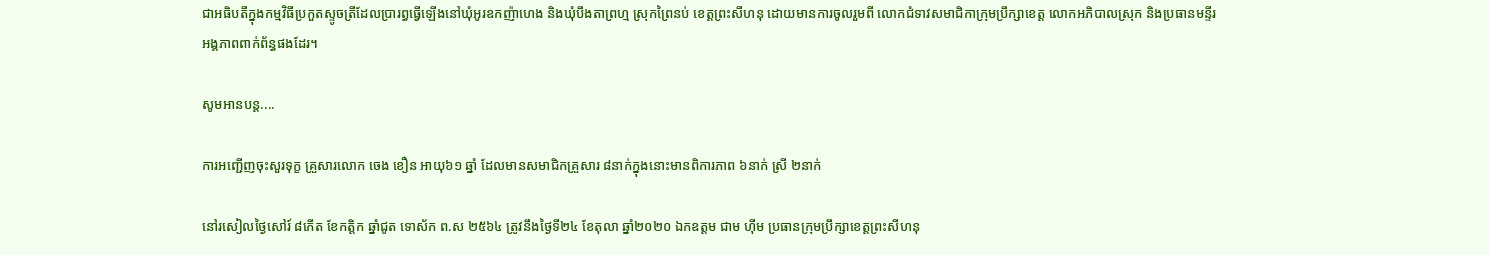ជាអធិបតីក្នុងកម្មវិធីប្រកួតស្ទូចត្រីដែលប្រារព្ធធ្វើឡើងនៅឃុំអូរឧកញ៉ាហេង និងឃុំបឹងតាព្រហ្ម ស្រុកព្រៃនប់ ខេត្តព្រះសីហនុ ដោយមានការចូលរួមពី លោកជំទាវសមាជិកាក្រុមប្រឹក្សាខេត្ត លោកអភិបាលស្រុក និងប្រធានមន្ទីរ អង្គភាពពាក់ព័ន្ធផងដែរ។

សូមអានបន្ត....

ការអញ្ជើញចុះសួរទុក្ខ គ្រួសារលោក ចេង ខឿន អាយុ៦១ ឆ្នាំ ដែលមានសមាជិកគ្រួសារ ៨នាក់ក្នុងនោះមានពិការភាព ៦នាក់ ស្រី ២នាក់

នៅរសៀលថ្ងៃសៅរ៍ ៨កើត ខែកត្តិក ឆ្នាំជូត ទោស័ក ព.ស ២៥៦៤ ត្រូវនឹងថ្ងៃទី២៤ ខែតុលា ឆ្នាំ២០២០ ឯកឧត្ដម ជាម ហុីម ប្រធានក្រុមប្រឹក្សាខេត្តព្រះសីហនុ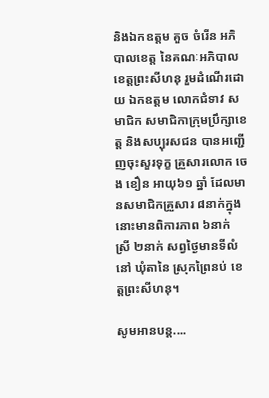និងឯកឧត្ដម គួច ចំរើន អភិបាលខេត្ត នៃគណៈអភិបាលខេត្តព្រះសីហនុ រួមដំណើរដោយ ឯកឧត្តម លោកជំទាវ សមាជិក សមាជិកាក្រុមប្រឹក្សាខេត្ត និងសប្បុរសជន បានអញ្ជើញចុះសួរទុក្ខ គ្រួសារលោក ចេង ខឿន អាយុ៦១ ឆ្នាំ ដែលមានសមាជិកគ្រួសារ ៨នាក់ក្នុងនោះមានពិការភាព ៦នាក់ ស្រី ២នាក់ សព្វថ្ងៃមានទីលំនៅ ឃុំតានៃ ស្រុកព្រៃនប់ ខេត្តព្រះសីហនុ។

សូមអានបន្ត....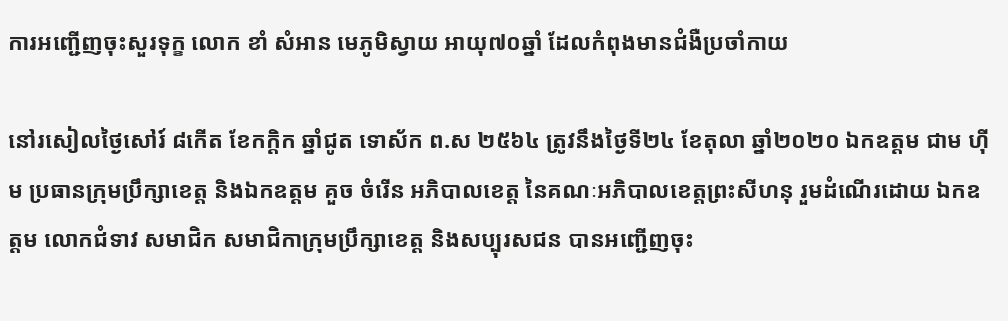ការអញ្ជើញចុះសួរទុក្ខ លោក ខាំ សំអាន មេភូមិស្វាយ អាយុ៧០ឆ្នាំ ដែលកំពុងមានជំងឺប្រចាំកាយ

នៅរសៀលថ្ងៃសៅរ៍ ៨កើត ខែកក្តិក ឆ្នាំជូត ទោស័ក ព.ស ២៥៦៤ ត្រូវនឹងថ្ងៃទី២៤ ខែតុលា ឆ្នាំ២០២០ ឯកឧត្ដម ជាម ហុីម ប្រធានក្រុមប្រឹក្សាខេត្ត និងឯកឧត្ដម គួច ចំរើន អភិបាលខេត្ត នៃគណៈអភិបាលខេត្តព្រះសីហនុ រួមដំណើរដោយ ឯកឧត្តម លោកជំទាវ សមាជិក សមាជិកាក្រុមប្រឹក្សាខេត្ត និងសប្បុរសជន បានអញ្ជើញចុះ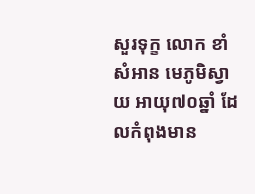សួរទុក្ខ លោក ខាំ សំអាន មេភូមិស្វាយ អាយុ៧០ឆ្នាំ ដែលកំពុងមាន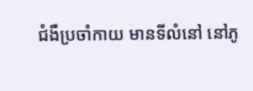ជំងឺប្រចាំកាយ មានទីលំនៅ នៅភូ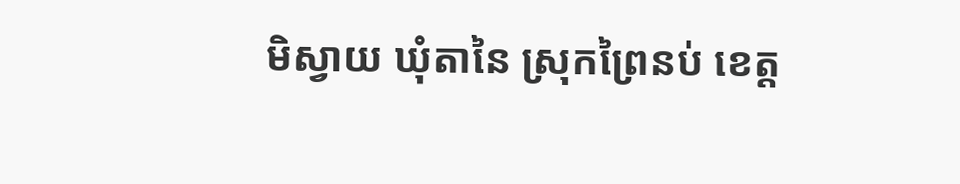មិស្វាយ ឃុំតានៃ ស្រុកព្រៃនប់ ខេត្ត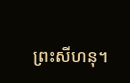ព្រះសីហនុ។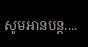សូមអានបន្ត....